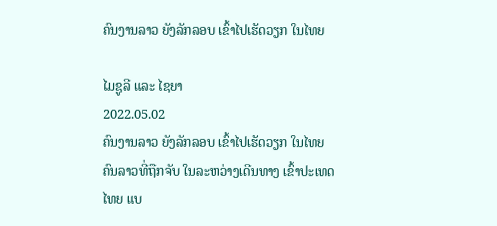ຄົນງານລາວ ຍັງລັກລອບ ເຂົ້າໄປເຮັດວຽກ ໃນໄທຍ

ໄມຊູລີ ແລະ ໄຊຍາ
2022.05.02
ຄົນງານລາວ ຍັງລັກລອບ ເຂົ້າໄປເຮັດວຽກ ໃນໄທຍ ຄົນລາວທີ່ຖືກຈັບ ໃນລະຫວ່າງເດີນທາງ ເຂົ້າປະເທດໄທຍ ແບ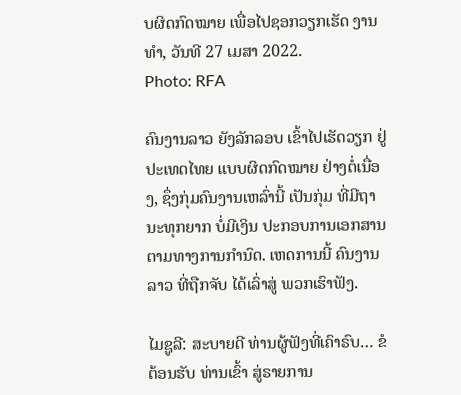ບຜິດກົດໝາຍ ເພື່ອໄປຊອກວຽກເຮັດ ງານທຳ, ວັນທີ 27 ເມສາ 2022.
Photo: RFA

ຄົນງານລາວ ຍັງລັກລອບ ເຂົ້າໄປເຮັດວຽກ ຢູ່ປະເທດໄທຍ ແບບຜິດກົດໝາຍ ຢ່າງຕໍ່ເນື່ອງ, ຊຶ່ງກຸ່ມຄົນງານເຫລົ່ານີ້ ເປັນກຸ່ມ ທີ່ມີຖານະທຸກຍາກ ບໍ່ມີເງິນ ປະກອບການເອກສານ ຕາມທາງການກຳນົດ. ເຫດການນີ້ ຄົນງານລາວ ທີ່ຖືກຈັບ ໄດ້ເລົ່າສູ່ ພວກເຮົາຟັງ.

ໄມຊູລີ: ສະບາຍດີ ທ່ານຜູ້ຟັງທີ່ເຄົາຣົບ… ຂໍຕ້ອນຮັບ ທ່ານເຂົ້າ ສູ່ຣາຍການ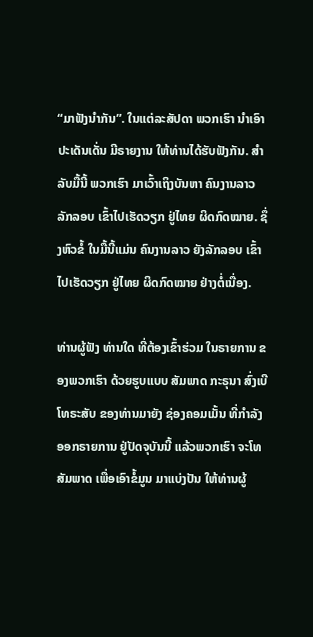“ມາຟັງນຳກັນ”. ໃນແຕ່ລະສັປດາ ພວກເຮົາ ນຳເອົາປະເດັນເດັ່ນ ມີຣາຍງານ ໃຫ້ທ່ານໄດ້ຮັບຟັງກັນ. ສຳລັບມື້ນີ້ ພວກເຮົາ ມາເວົ້າເຖິງບັນຫາ ຄົນງານລາວ ລັກລອບ ເຂົ້າໄປເຮັດວຽກ ຢູ່ໄທຍ ຜິດກົດໝາຍ. ຊຶ່ງຫົວຂໍ້ ໃນມື້ນີ້ແມ່ນ ຄົນງານລາວ ຍັງລັກລອບ ເຂົ້າໄປເຮັດວຽກ ຢູ່ໄທຍ ຜິດກົດໝາຍ ຢ່າງຕໍ່ເນື່ອງ.

ທ່ານຜູ້ຟັງ ທ່ານໃດ ທີ່ຕ້ອງເຂົ້າຮ່ວມ ໃນຣາຍການ ຂອງພວກເຮົາ ດ້ວຍຮູບແບບ ສັມພາດ ກະຣຸນາ ສົ່ງເບີໂທຣະສັບ ຂອງທ່ານມາຍັງ ຊ່ອງຄອມເມັ້ນ ທີ່ກຳລັງ ອອກຣາຍການ ຢູ່ປັດຈຸບັນນີ້ ແລ້ວພວກເຮົາ ຈະໂທສັມພາດ ເພື່ອເອົາຂໍ້ມູນ ມາແບ່ງປັນ ໃຫ້ທ່ານຜູ້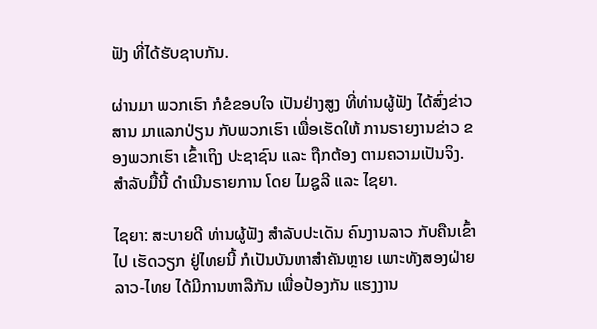ຟັງ ທີ່ໄດ້ຮັບຊາບກັນ.

ຜ່ານມາ ພວກເຮົາ ກໍຂໍຂອບໃຈ ເປັນຢ່າງສູງ ທີ່ທ່ານຜູ້ຟັງ ໄດ້ສົ່ງຂ່າວສານ ມາແລກປ່ຽນ ກັບພວກເຮົາ ເພື່ອເຮັດໃຫ້ ການຣາຍງານຂ່າວ ຂອງພວກເຮົາ ເຂົ້າເຖິງ ປະຊາຊົນ ແລະ ຖືກຕ້ອງ ຕາມຄວາມເປັນຈິງ. ສຳລັບມື້ນີ້ ດຳເນີນຣາຍການ ໂດຍ ໄມຊູລີ ແລະ ໄຊຍາ.

ໄຊຍາ: ສະບາຍດີ ທ່ານຜູ້ຟັງ ສຳລັບປະເດັນ ຄົນງານລາວ ກັບຄືນເຂົ້າໄປ ເຮັດວຽກ ຢູ່ໄທຍນີ້ ກໍເປັນບັນຫາສຳຄັນຫຼາຍ ເພາະທັງສອງຝ່າຍ ລາວ-ໄທຍ ໄດ້ມີການຫາລືກັນ ເພື່ອປ້ອງກັນ ແຮງງານ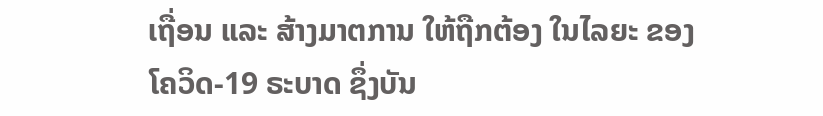ເຖື່ອນ ແລະ ສ້າງມາຕການ ໃຫ້ຖືກຕ້ອງ ໃນໄລຍະ ຂອງໂຄວິດ-19 ຣະບາດ ຊຶ່ງບັນ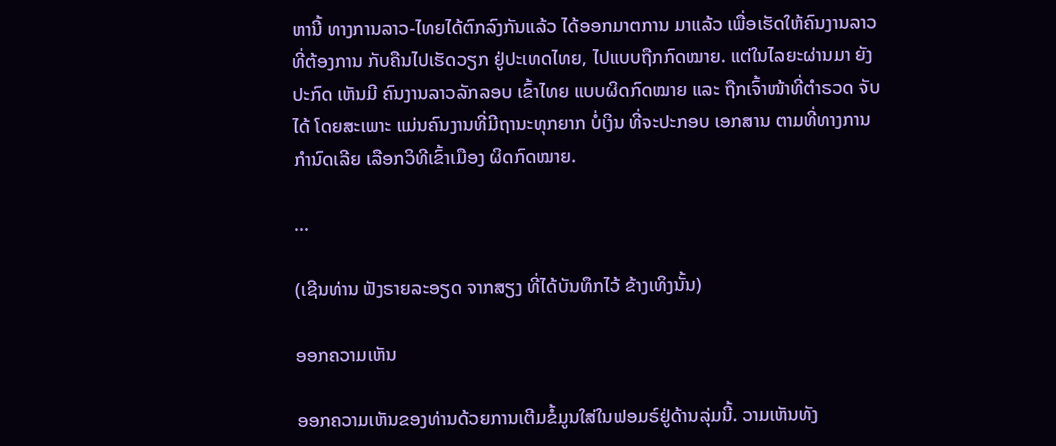ຫານີ້ ທາງການລາວ-ໄທຍໄດ້ຕົກລົງກັນແລ້ວ ໄດ້ອອກມາຕການ ມາແລ້ວ ເພື່ອເຮັດໃຫ້ຄົນງານລາວ ທີ່ຕ້ອງການ ກັບຄືນໄປເຮັດວຽກ ຢູ່ປະເທດໄທຍ, ໄປແບບຖືກກົດໝາຍ. ແຕ່ໃນໄລຍະຜ່ານມາ ຍັງປະກົດ ເຫັນມີ ຄົນງານລາວລັກລອບ ເຂົ້າໄທຍ ແບບຜິດກົດໝາຍ ແລະ ຖືກເຈົ້າໜ້າທີ່ຕຳຣວດ ຈັບໄດ້ ໂດຍສະເພາະ ແມ່ນຄົນງານທີ່ມີຖານະທຸກຍາກ ບໍ່ເງິນ ທີ່ຈະປະກອບ ເອກສານ ຕາມທີ່ທາງການກຳນົດເລີຍ ເລືອກວິທີເຂົ້າເມືອງ ຜິດກົດໝາຍ.

...

(ເຊີນທ່ານ ຟັງຣາຍລະອຽດ ຈາກສຽງ ທີ່ໄດ້ບັນທຶກໄວ້ ຂ້າງເທິງນັ້ນ)

ອອກຄວາມເຫັນ

ອອກຄວາມເຫັນຂອງທ່ານດ້ວຍການເຕີມຂໍ້ມູນໃສ່ໃນຟອມຣ໌ຢູ່ດ້ານລຸ່ມນີ້. ວາມເຫັນທັງ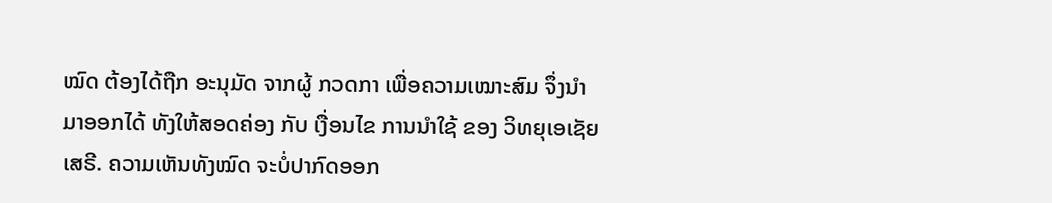ໝົດ ຕ້ອງໄດ້ຖືກ ອະນຸມັດ ຈາກຜູ້ ກວດກາ ເພື່ອຄວາມເໝາະສົມ ຈຶ່ງນໍາມາອອກໄດ້ ທັງໃຫ້ສອດຄ່ອງ ກັບ ເງື່ອນໄຂ ການນຳໃຊ້ ຂອງ ວິທຍຸເອເຊັຍເສຣີ. ຄວາມເຫັນທັງໝົດ ຈະບໍ່ປາກົດອອກ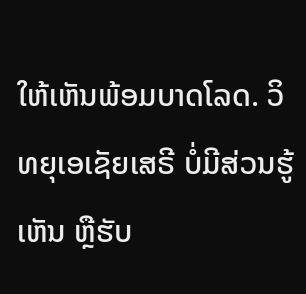ໃຫ້ເຫັນພ້ອມບາດໂລດ. ວິທຍຸເອເຊັຍເສຣີ ບໍ່ມີສ່ວນຮູ້ເຫັນ ຫຼືຮັບ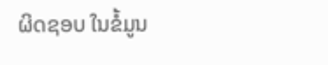ຜິດຊອບ ໃນຂໍ້ມູນ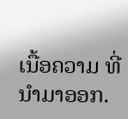ເນື້ອຄວາມ ທີ່ນໍາມາອອກ.